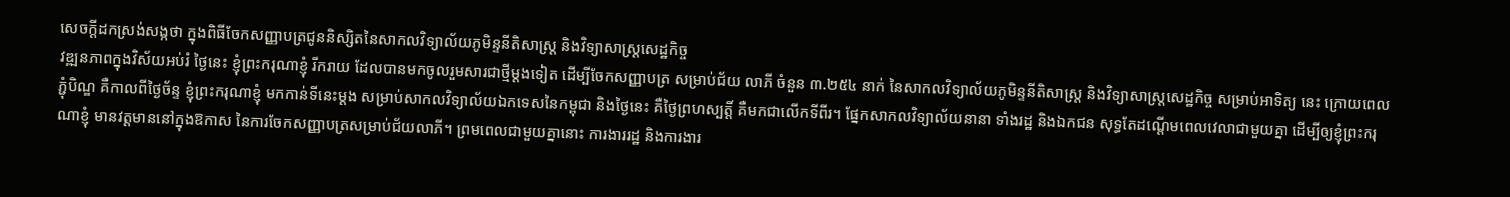សេចក្តីដកស្រង់សង្កថា ក្នុងពិធីចែកសញ្ញាបត្រជូននិស្សិតនៃសាកលវិទ្យាល័យភូមិន្ទនីតិសាស្ត្រ និងវិទ្យាសាស្ត្រសេដ្ឋកិច្ច
វឌ្ឍនភាពក្នុងវិស័យអប់រំ ថ្ងៃនេះ ខ្ញុំព្រះករុណាខ្ញុំ រីករាយ ដែលបានមកចូលរួមសារជាថ្មីម្តងទៀត ដើម្បីចែកសញ្ញាបត្រ សម្រាប់ជ័យ លាភី ចំនួន ៣.២៥៤ នាក់ នៃសាកលវិទ្យាល័យភូមិន្ទនីតិសាស្ត្រ និងវិទ្យាសាស្ត្រសេដ្ឋកិច្ច សម្រាប់អាទិត្យ នេះ ក្រោយពេលភ្ជុំបិណ្ឌ គឺកាលពីថ្ងៃច័ន្ទ ខ្ញុំព្រះករុណាខ្ញុំ មកកាន់ទីនេះម្តង សម្រាប់សាកលវិទ្យាល័យឯកទេសនៃកម្ពុជា និងថ្ងៃនេះ គឺថ្ងៃព្រហស្បត្តិ៍ គឺមកជាលើកទីពីរ។ ផ្នែកសាកលវិទ្យាល័យនានា ទាំងរដ្ឋ និងឯកជន សុទ្ធតែដណ្តើមពេលវេលាជាមួយគ្នា ដើម្បីឲ្យខ្ញុំព្រះករុណាខ្ញុំ មានវត្តមាននៅក្នុងឱកាស នៃការចែកសញ្ញាបត្រសម្រាប់ជ័យលាភី។ ព្រមពេលជាមួយគ្នានោះ ការងាររដ្ឋ និងការងារ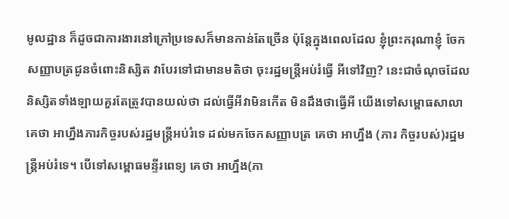មូលដ្ឋាន ក៏ដូចជាការងារនៅក្រៅប្រទេសក៏មានកាន់តែច្រើន ប៉ុន្តែក្នុងពេលដែល ខ្ញុំព្រះករុណាខ្ញុំ ចែកសញ្ញាបត្រជូនចំពោះនិស្សិត វាបែរទៅជាមានមតិថា ចុះរដ្ឋមន្ត្រីអប់រំធ្វើ អីទៅវិញ? នេះជាចំណុចដែលនិស្សិតទាំងឡាយគួរតែត្រូវបានយល់ថា ដល់ធ្វើអីវាមិនកើត មិនដឹងថាធ្វើអី យើងទៅសម្ពោធសាលា គេថា អាហ្នឹងភារកិច្ចរបស់រដ្ឋមន្ត្រីអប់រំទេ ដល់មកចែកសញ្ញាបត្រ គេថា អាហ្នឹង (ភារ កិច្ចរបស់)រដ្ឋមន្ត្រីអប់រំទេ។ បើទៅសម្ពោធមន្ទីរពេទ្យ គេថា អាហ្នឹង(ភា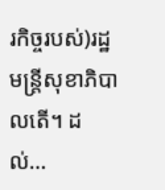រកិច្ចរបស់)រដ្ឋមន្ត្រីសុខាភិបាលតើ។ ដល់…